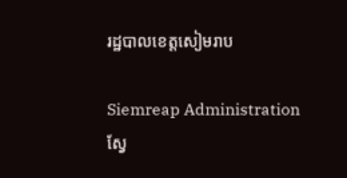រដ្ឋបាលខេត្តសៀមរាប

Siemreap Administration
ស្វែ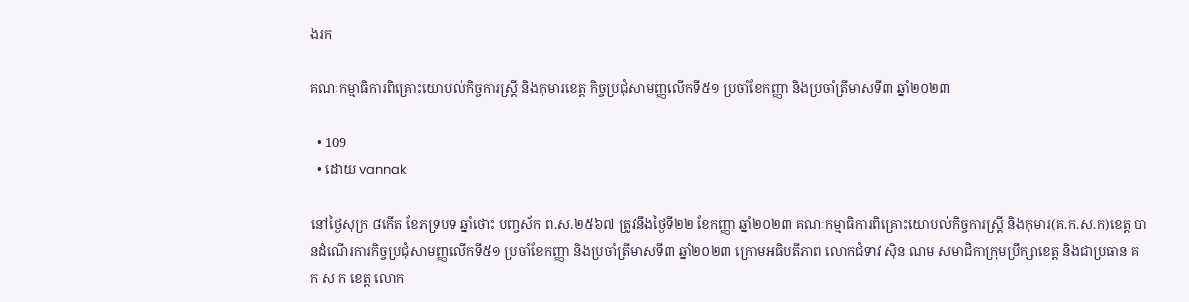ងរក

គណៈកម្មាធិការពិគ្រោះយោបល់កិច្ចការស្រ្តី និងកុមារខេត្ត កិច្ចប្រជុំសាមញ្ញលើកទី៥១ ប្រចាំខែកញ្ញា និងប្រចាំត្រីមាសទី៣ ឆ្នាំ២០២៣

  • 109
  • ដោយ vannak

នៅថ្ងៃសុក្រ ៨កើត ខែភទ្របទ ឆ្នាំថោះ បញ្ចស័ក ព.ស.២៥៦៧ ត្រូវនឹងថ្ងៃទី២២ ខែកញ្ញា ឆ្នាំ២០២៣ គណៈកម្មាធិការពិគ្រោះយោបល់កិច្ចការស្រ្តី និងកុមារ(គ.ក.ស.ក)ខេត្ត បានដំណើរការកិច្ចប្រជុំសាមញ្ញលើកទី៥១ ប្រចាំខែកញ្ញា និងប្រចាំត្រីមាសទី៣ ឆ្នាំ២០២៣ ក្រោមអធិបតីភាព លោកជំទាវ ស៊ិន ណម សមាជិកាក្រុមប្រឹក្សាខេត្ត និងជាប្រធាន គ ក ស ក ខេត្ត លោក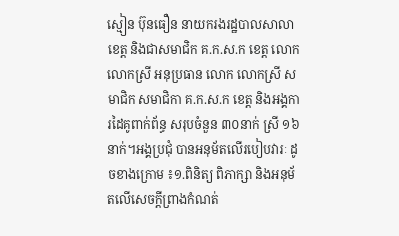ស្មៀន ប៊ុនធឿន នាយករងរដ្ឋបាលសាលាខេត្ត និងជាសមាជិក គ.ក.ស.ក ខេត្ត លោក លោកស្រី អនុប្រធាន លោក លោកស្រី សមាជិក សមាជិកា គ.ក.ស.ក ខេត្ត និងអង្គការដៃគូពាក់ព័ន្ធ សរុបចំនួន ៣០នាក់ ស្រី ១៦នាក់។អង្គប្រជុំ បានអនុម័តលើរបៀបវារៈ ដូចខាងក្រោម ៖១.ពិនិត្យ ពិភាក្សា និងអនុម័តលើសេចក្តីព្រាងកំណត់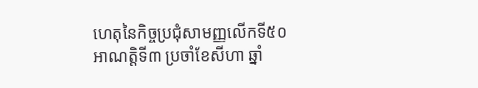ហេតុនៃកិច្ចប្រជុំសាមញ្ញលើកទី៥០ អាណត្តិទី៣ ប្រចាំខែសីហា ឆ្នាំ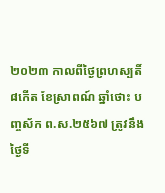២០២៣ កាលពីថ្ងៃព្រហស្បតិ៍ ៨កើត ខែស្រាពណ៍ ឆ្នាំថោះ បញ្ចស័ក ព.ស.២៥៦៧ ត្រូវនឹងថ្ងៃទី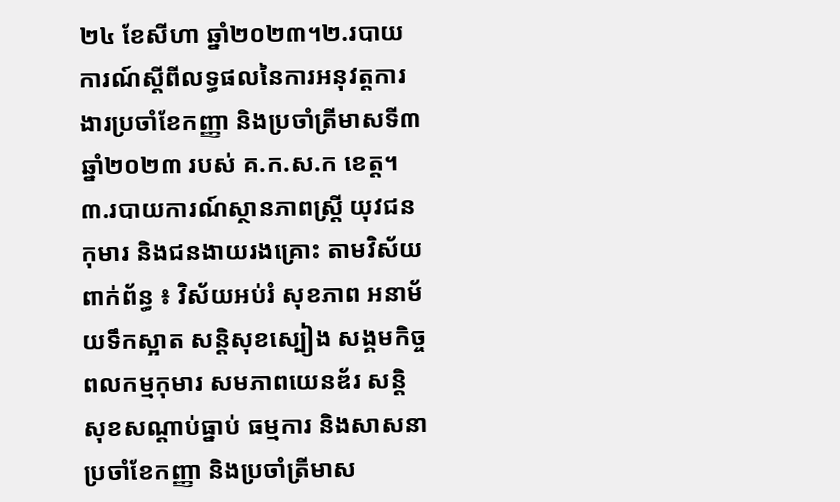២៤ ខែសីហា ឆ្នាំ២០២៣។២.របាយការណ៍ស្តីពីលទ្ធផលនៃការអនុវត្តការងារប្រចាំខែកញ្ញា និងប្រចាំត្រីមាសទី៣ ឆ្នាំ២០២៣ របស់ គ.ក.ស.ក ខេត្ត។៣.របាយការណ៍ស្ថានភាពស្ត្រី យុវជន កុមារ និងជនងាយរងគ្រោះ តាមវិស័យពាក់ព័ន្ធ ៖ វិស័យអប់រំ សុខភាព អនាម័យទឹកស្អាត សន្តិសុខស្បៀង សង្គមកិច្ច ពលកម្មកុមារ សមភាពយេនឌ័រ សន្តិសុខសណ្តាប់ធ្នាប់ ធម្មការ និងសាសនា ប្រចាំខែកញ្ញា និងប្រចាំត្រីមាស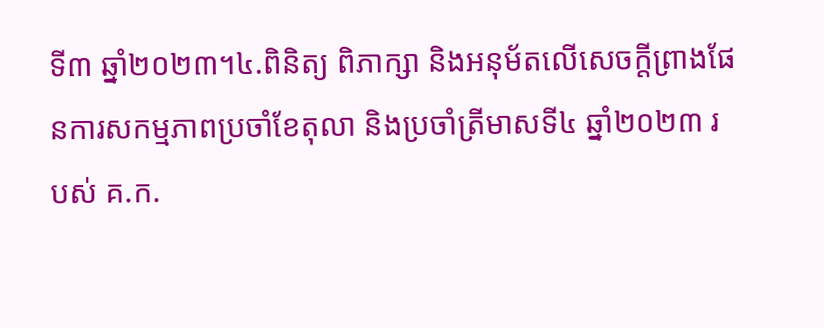ទី៣ ឆ្នាំ២០២៣។៤.ពិនិត្យ ពិភាក្សា និងអនុម័តលើសេចក្តីព្រាងផែនការសកម្មភាពប្រចាំខែតុលា និងប្រចាំត្រីមាសទី៤ ឆ្នាំ២០២៣ របស់ គ.ក.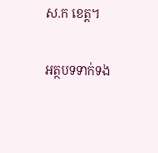ស.ក ខេត្ត។

អត្ថបទទាក់ទង